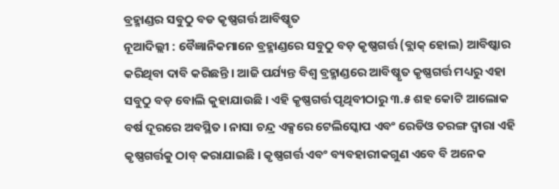ବ୍ରହ୍ମାଣ୍ଡର ସବୁଠୁ ବଡ କୃଷ୍ଣଗର୍ତ୍ତ ଆବିଷ୍କୃତ
ନୂଆଦିଲ୍ଲୀ : ବୈଜ୍ଞାନିକମାନେ ବ୍ରହ୍ମାଣ୍ଡରେ ସବୁଠୁ ବଡ଼ କୃଷ୍ଣଗର୍ତ୍ତ (ବ୍ଲାକ୍ ହୋଲ) ଆବିଷ୍କାର କରିଥିବା ଦାବି କରିଛନ୍ତି । ଆଜି ପର୍ଯ୍ୟନ୍ତ ବିଶ୍ୱ ବ୍ରହ୍ମାଣ୍ଡରେ ଆବିଷ୍କୃତ କୃଷ୍ଣଗର୍ତ୍ତ ମଧ୍ୟରୁ ଏହା ସବୁଠୁ ବଡ଼ ବୋଲି କୁହାଯାଉଛି । ଏହି କୃଷ୍ଣଗର୍ତ୍ତ ପୃଥିବୀଠାରୁ ୩.୫ ଶହ କୋଟି ଆଲୋକ ବର୍ଷ ଦୂରରେ ଅବସ୍ଥିତ । ନାସା ଚନ୍ଦ୍ର ଏକ୍ସରେ ଟେଲିସ୍କୋପ ଏବଂ ରେଡିଓ ତରଙ୍ଗ ଦ୍ୱାରା ଏହି କୃଷ୍ଣଗର୍ତ୍ତକୁ ଠାବ୍ କରାଯାଇଛି । କୃଷ୍ଣଗର୍ତ୍ତ ଏବଂ ବ୍ୟବହାରୀକଗୁଣ ଏବେ ବି ଅନେକ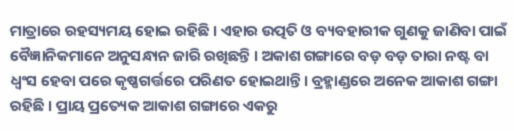ମାତ୍ରାରେ ରହସ୍ୟମୟ ହୋଇ ରହିଛି । ଏହାର ଉତ୍ପତି ଓ ବ୍ୟବହାରୀକ ଗୁଣକୁ ଜାଣିବା ପାଇଁ ବୈଜ୍ଞାନିକମାନେ ଅନୁସନ୍ଧାନ ଜାରି ରଖିଛନ୍ତି । ଅକାଶ ଗଙ୍ଗାରେ ବଡ଼ ବଡ଼ ତାରା ନଷ୍ଟ ବା ଧ୍ୱଂସ ହେବା ପରେ କୃଷ୍ଣଗର୍ତ୍ତରେ ପରିଣତ ହୋଇଥାନ୍ତି। ବ୍ରହ୍ମାଣ୍ଡରେ ଅନେକ ଆକାଶ ଗଙ୍ଗା ରହିଛି । ପ୍ରାୟ ପ୍ରତ୍ୟେକ ଆକାଶ ଗଙ୍ଗାରେ ଏକରୁ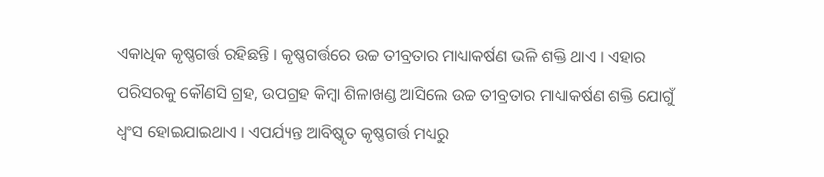ଏକାଧିକ କୃଷ୍ଣଗର୍ତ୍ତ ରହିଛନ୍ତି । କୃଷ୍ଣଗର୍ତ୍ତରେ ଉଚ୍ଚ ତୀବ୍ରତାର ମାଧ୍ୟାକର୍ଷଣ ଭଳି ଶକ୍ତି ଥାଏ । ଏହାର ପରିସରକୁ କୌଣସି ଗ୍ରହ, ଉପଗ୍ରହ କିମ୍ବା ଶିଳାଖଣ୍ଡ ଆସିଲେ ଉଚ୍ଚ ତୀବ୍ରତାର ମାଧ୍ୟାକର୍ଷଣ ଶକ୍ତି ଯୋଗୁଁ ଧ୍ୱଂସ ହୋଇଯାଇଥାଏ । ଏପର୍ଯ୍ୟନ୍ତ ଆବିଷ୍କୃତ କୃଷ୍ଣଗର୍ତ୍ତ ମଧ୍ୟରୁ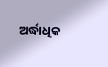ଅର୍ଦ୍ଧାଧିକ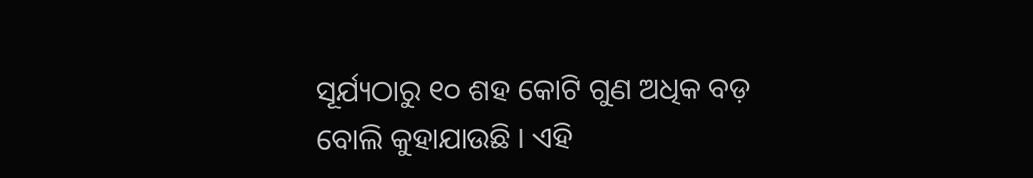ସୂର୍ଯ୍ୟଠାରୁ ୧୦ ଶହ କୋଟି ଗୁଣ ଅଧିକ ବଡ଼ ବୋଲି କୁହାଯାଉଛି । ଏହି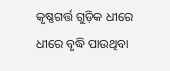କୃଷ୍ଣଗର୍ତ୍ତ ଗୁଡ଼ିକ ଧୀରେ ଧୀରେ ବୃଦ୍ଧି ପାଉଥିବା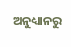ଅନୁଧ୍ୟାନରୁ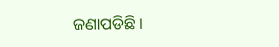ଜଣାପଡିଛି ।